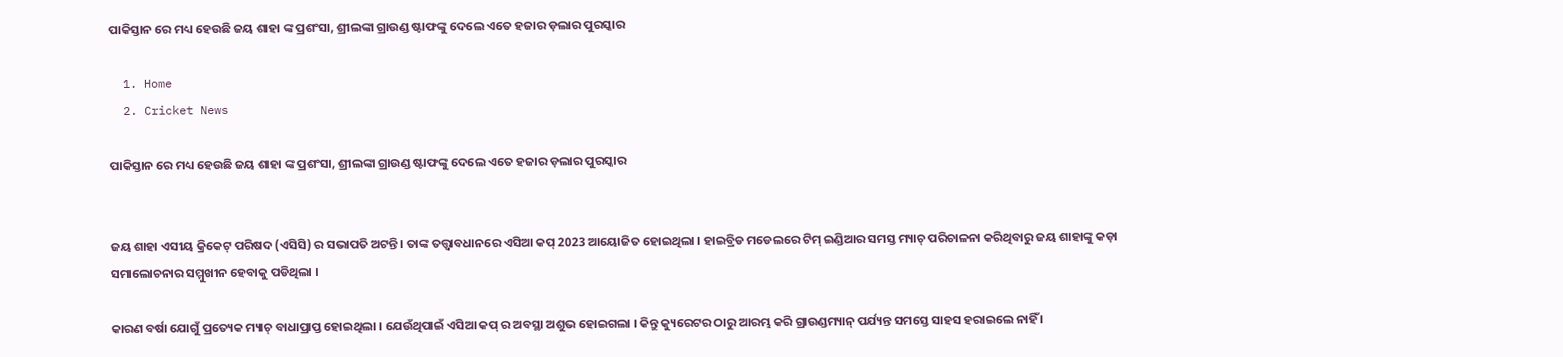ପାକିସ୍ତାନ ରେ ମଧ୍ୟ ହେଉଛି ଜୟ ଶାହା ଙ୍କ ପ୍ରଶଂସା, ଶ୍ରୀଲଙ୍କା ଗ୍ରାଉଣ୍ଡ ଷ୍ଟାଫଙ୍କୁ ଦେଲେ ଏତେ ହଜାର ଡ଼ଲାର ପୁରସ୍କାର

  1. Home
  2. Cricket News

ପାକିସ୍ତାନ ରେ ମଧ୍ୟ ହେଉଛି ଜୟ ଶାହା ଙ୍କ ପ୍ରଶଂସା, ଶ୍ରୀଲଙ୍କା ଗ୍ରାଉଣ୍ଡ ଷ୍ଟାଫଙ୍କୁ ଦେଲେ ଏତେ ହଜାର ଡ଼ଲାର ପୁରସ୍କାର


ଜୟ ଶାହା ଏସୀୟ କ୍ରିକେଟ୍ ପରିଷଦ (ଏସିସି) ର ସଭାପତି ଅଟନ୍ତି । ତାଙ୍କ ତତ୍ତ୍ୱାବଧାନରେ ଏସିଆ କପ୍ 2023 ଆୟୋଜିତ ହୋଇଥିଲା । ହାଇବ୍ରିଡ ମଡେଲରେ ଟିମ୍ ଇଣ୍ଡିଆର ସମସ୍ତ ମ୍ୟାଚ୍ ପରିଚାଳନା କରିଥିବାରୁ ଜୟ ଶାହାଙ୍କୁ କଡ଼ା ସମାଲୋଚନାର ସମ୍ମୁଖୀନ ହେବାକୁ ପଡିଥିଲା ।

କାରଣ ବର୍ଷା ଯୋଗୁଁ ପ୍ରତ୍ୟେକ ମ୍ୟାଚ୍ ବାଧାପ୍ରାପ୍ତ ହୋଇଥିଲା । ଯେଉଁଥିପାଇଁ ଏସିଆ କପ୍ ର ଅବସ୍ଥା ଅଶୁଭ ହୋଇଗଲା । କିନ୍ତୁ କ୍ୟୁରେଟର ଠାରୁ ଆରମ୍ଭ କରି ଗ୍ରାଉଣ୍ଡମ୍ୟାନ୍ ପର୍ଯ୍ୟନ୍ତ ସମସ୍ତେ ସାହସ ହରାଇଲେ ନାହିଁ ।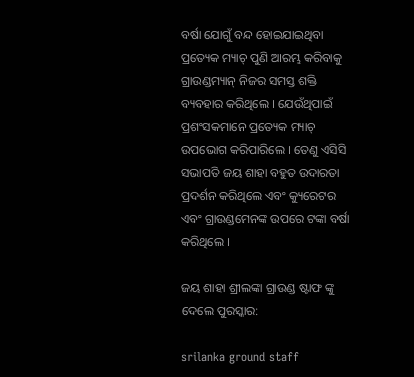ବର୍ଷା ଯୋଗୁଁ ବନ୍ଦ ହୋଇଯାଇଥିବା ପ୍ରତ୍ୟେକ ମ୍ୟାଚ୍ ପୁଣି ଆରମ୍ଭ କରିବାକୁ ଗ୍ରାଉଣ୍ଡମ୍ୟାନ୍ ନିଜର ସମସ୍ତ ଶକ୍ତି ବ୍ୟବହାର କରିଥିଲେ । ଯେଉଁଥିପାଇଁ ପ୍ରଶଂସକମାନେ ପ୍ରତ୍ୟେକ ମ୍ୟାଚ୍ ଉପଭୋଗ କରିପାରିଲେ । ତେଣୁ ଏସିସି ସଭାପତି ଜୟ ଶାହା ବହୁତ ଉଦାରତା ପ୍ରଦର୍ଶନ କରିଥିଲେ ଏବଂ କ୍ୟୁରେଟର ଏବଂ ଗ୍ରାଉଣ୍ଡମେନଙ୍କ ଉପରେ ଟଙ୍କା ବର୍ଷା କରିଥିଲେ ।

ଜୟ ଶାହା ଶ୍ରୀଲଙ୍କା ଗ୍ରାଉଣ୍ଡ ଷ୍ଟାଫ ଙ୍କୁ ଦେଲେ ପୁରସ୍କାର:

srilanka ground staff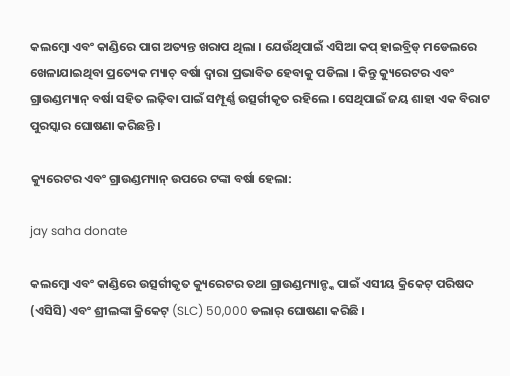କଲମ୍ବୋ ଏବଂ କାଣ୍ଡିରେ ପାଗ ଅତ୍ୟନ୍ତ ଖରାପ ଥିଲା । ଯେଉଁଥିପାଇଁ ଏସିଆ କପ୍ ହାଇବ୍ରିଡ୍ ମଡେଲରେ ଖେଳାଯାଇଥିବା ପ୍ରତ୍ୟେକ ମ୍ୟାଚ୍ ବର୍ଷା ଦ୍ୱାରା ପ୍ରଭାବିତ ହେବାକୁ ପଡିଲା । କିନ୍ତୁ କ୍ୟୁରେଟର ଏବଂ ଗ୍ରାଉଣ୍ଡମ୍ୟାନ୍ ବର୍ଷା ସହିତ ଲଢ଼ିବା ପାଇଁ ସମ୍ପୂର୍ଣ୍ଣ ଉତ୍ସର୍ଗୀକୃତ ରହିଲେ । ସେଥିପାଇଁ ଜୟ ଶାହା ଏକ ବିରାଟ ପୁରସ୍କାର ଘୋଷଣା କରିଛନ୍ତି ।

କ୍ୟୁରେଟର ଏବଂ ଗ୍ରାଉଣ୍ଡମ୍ୟାନ୍ ଉପରେ ଟଙ୍କା ବର୍ଷା ହେଲା:

jay saha donate

କଲମ୍ବୋ ଏବଂ କାଣ୍ଡିରେ ଉତ୍ସର୍ଗୀକୃତ କ୍ୟୁରେଟର ତଥା ଗ୍ରାଉଣ୍ଡମ୍ୟାନ୍ଙ୍କ ପାଇଁ ଏସୀୟ କ୍ରିକେଟ୍ ପରିଷଦ (ଏସିସି) ଏବଂ ଶ୍ରୀଲଙ୍କା କ୍ରିକେଟ୍ (SLC) 50,000 ଡଲାର୍ ଘୋଷଣା କରିଛି ।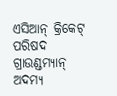ଏସିଆନ୍ କ୍ରିକେଟ୍ ପରିଷଦ ଗ୍ରାଉଣ୍ଡମ୍ୟାନ୍ ଅଦମ୍ୟ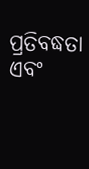ପ୍ରତିବଦ୍ଧତା ଏବଂ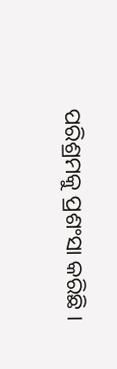ପରିଶ୍ରମକୁ ପ୍ରଶଂସା କରିଛି ।